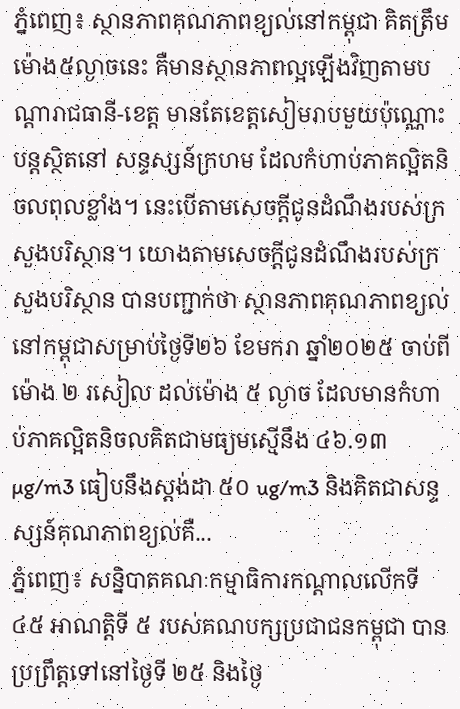ភ្នំពេញ៖ ស្ថានភាពគុណភាពខ្យល់នៅកម្ពុជា គិតត្រឹមម៉ោង៥ល្ងាចនេះ គឺមានស្ថានភាពល្អឡើងវិញតាមបណ្ដារាជធានី-ខេត្ត មានតែខេត្តសៀមរាបមួយប៉ុណ្ណោះបន្តស្ថិតនៅ សន្ទស្សន៍ក្រហម ដែលកំហាប់ភាគល្អិតនិចលពុលខ្លាំង។ នេះបើតាមសេចក្ដីជូនដំណឹងរបស់ក្រសួងបរិស្ថាន។ យោងតាមសេចក្ដីជូនដំណឹងរបស់ក្រសួងបរិស្ថាន បានបញ្ជាក់ថា ស្ថានភាពគុណភាពខ្យល់នៅកម្ពុជាសម្រាប់ថ្ងៃទី២៦ ខែមករា ឆ្នាំ២០២៥ ចាប់ពីម៉ោង ២ រសៀល ដល់ម៉ោង ៥ ល្ងាច ដែលមានកំហាប់ភាគល្អិតនិចលគិតជាមធ្យមស្មើនឹង ៤៦.១៣ µg/m3 ធៀបនឹងស្តង់ដា ៥០ ug/m3 និងគិតជាសន្ទស្សន៍គុណភាពខ្យល់គឺ...
ភ្នំពេញ៖ សន្និបាតគណៈកម្មាធិការកណ្តាលលើកទី ៤៥ អាណត្តិទី ៥ របស់គណបក្សប្រជាជនកម្ពុជា បានប្រព្រឹត្តទៅនៅថ្ងៃទី ២៥ និងថ្ងៃ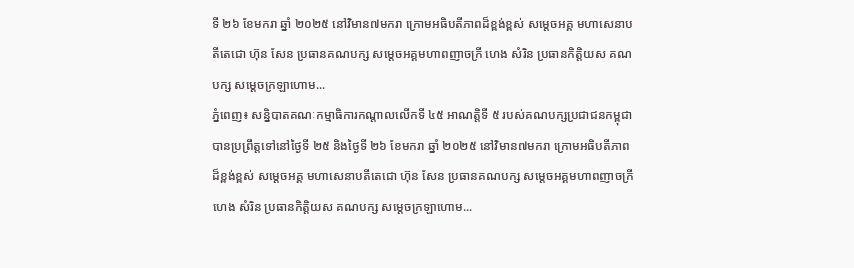ទី ២៦ ខែមករា ឆ្នាំ ២០២៥ នៅវិមាន៧មករា ក្រោមអធិបតីភាពដ៏ខ្ពង់ខ្ពស់ សម្តេចអគ្គ មហាសេនាបតីតេជោ ហ៊ុន សែន ប្រធានគណបក្ស សម្តេចអគ្គមហាពញាចក្រី ហេង សំរិន ប្រធានកិត្តិយស គណបក្ស សម្តេចក្រឡាហោម...
ភ្នំពេញ៖ សន្និបាតគណៈកម្មាធិការកណ្តាលលើកទី ៤៥ អាណត្តិទី ៥ របស់គណបក្សប្រជាជនកម្ពុជា បានប្រព្រឹត្តទៅនៅថ្ងៃទី ២៥ និងថ្ងៃទី ២៦ ខែមករា ឆ្នាំ ២០២៥ នៅវិមាន៧មករា ក្រោមអធិបតីភាពដ៏ខ្ពង់ខ្ពស់ សម្តេចអគ្គ មហាសេនាបតីតេជោ ហ៊ុន សែន ប្រធានគណបក្ស សម្តេចអគ្គមហាពញាចក្រី ហេង សំរិន ប្រធានកិត្តិយស គណបក្ស សម្តេចក្រឡាហោម...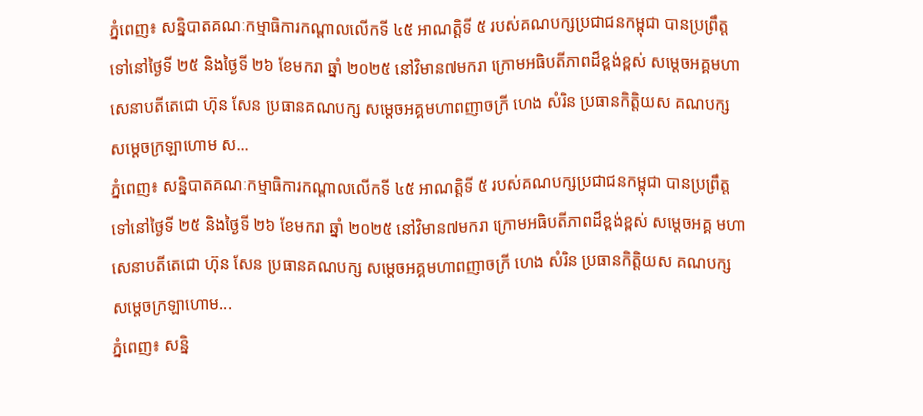ភ្នំពេញ៖ សន្និបាតគណៈកម្មាធិការកណ្តាលលើកទី ៤៥ អាណត្តិទី ៥ របស់គណបក្សប្រជាជនកម្ពុជា បានប្រព្រឹត្តទៅនៅថ្ងៃទី ២៥ និងថ្ងៃទី ២៦ ខែមករា ឆ្នាំ ២០២៥ នៅវិមាន៧មករា ក្រោមអធិបតីភាពដ៏ខ្ពង់ខ្ពស់ សម្តេចអគ្គមហាសេនាបតីតេជោ ហ៊ុន សែន ប្រធានគណបក្ស សម្តេចអគ្គមហាពញាចក្រី ហេង សំរិន ប្រធានកិត្តិយស គណបក្ស សម្តេចក្រឡាហោម ស...
ភ្នំពេញ៖ សន្និបាតគណៈកម្មាធិការកណ្តាលលើកទី ៤៥ អាណត្តិទី ៥ របស់គណបក្សប្រជាជនកម្ពុជា បានប្រព្រឹត្តទៅនៅថ្ងៃទី ២៥ និងថ្ងៃទី ២៦ ខែមករា ឆ្នាំ ២០២៥ នៅវិមាន៧មករា ក្រោមអធិបតីភាពដ៏ខ្ពង់ខ្ពស់ សម្តេចអគ្គ មហាសេនាបតីតេជោ ហ៊ុន សែន ប្រធានគណបក្ស សម្តេចអគ្គមហាពញាចក្រី ហេង សំរិន ប្រធានកិត្តិយស គណបក្ស សម្តេចក្រឡាហោម...
ភ្នំពេញ៖ សន្និ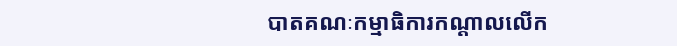បាតគណៈកម្មាធិការកណ្តាលលើក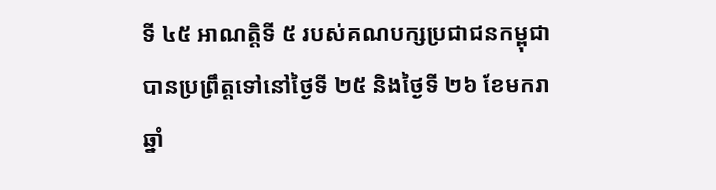ទី ៤៥ អាណត្តិទី ៥ របស់គណបក្សប្រជាជនកម្ពុជា បានប្រព្រឹត្តទៅនៅថ្ងៃទី ២៥ និងថ្ងៃទី ២៦ ខែមករា ឆ្នាំ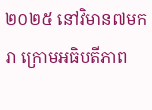២០២៥ នៅវិមាន៧មករា ក្រោមអធិបតីភាព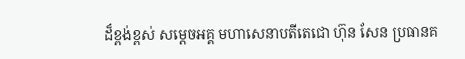ដ៏ខ្ពង់ខ្ពស់ សម្តេចអគ្គ មហាសេនាបតីតេជោ ហ៊ុន សែន ប្រធានគ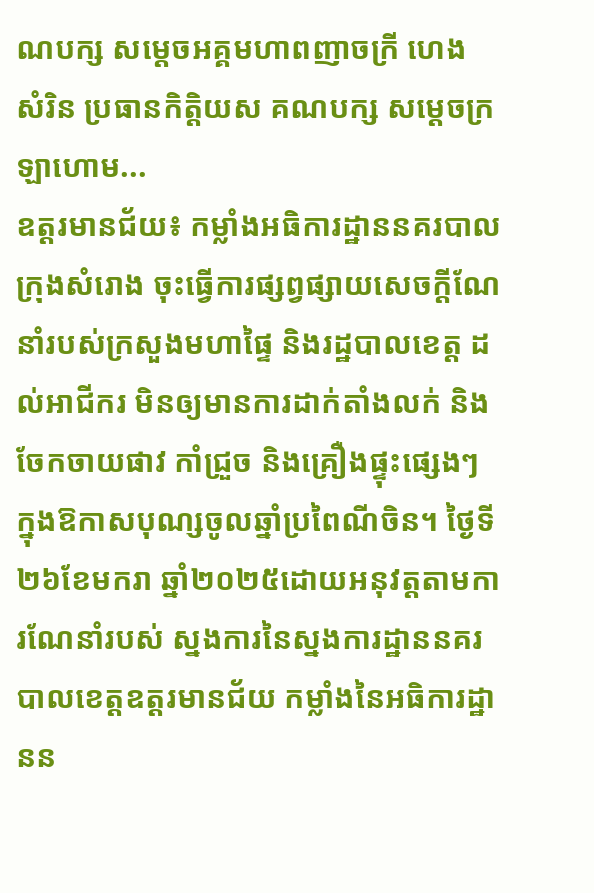ណបក្ស សម្តេចអគ្គមហាពញាចក្រី ហេង សំរិន ប្រធានកិត្តិយស គណបក្ស សម្តេចក្រឡាហោម...
ឧត្ដរមានជ័យ៖ កម្លាំងអធិការដ្ឋាននគរបាលក្រុងសំរោង ចុះធ្វើការផ្សព្វផ្សាយសេចក្តីណែនាំរបស់ក្រសួងមហាផ្ទៃ និងរដ្ឋបាលខេត្ត ដល់អាជីករ មិនឲ្យមានការដាក់តាំងលក់ និងចែកចាយផាវ កាំជ្រួច និងគ្រឿងផ្ទុះផ្សេងៗ ក្នុងឱកាសបុណ្សចូលឆ្នាំប្រពៃណីចិន។ ថ្ងៃទី២៦ខែមករា ឆ្នាំ២០២៥ដោយអនុវត្តតាមការណែនាំរបស់ ស្នងការនៃស្នងការដ្ឋាននគរបាលខេត្ដឧត្តរមានជ័យ កម្លាំងនៃអធិការដ្ឋានន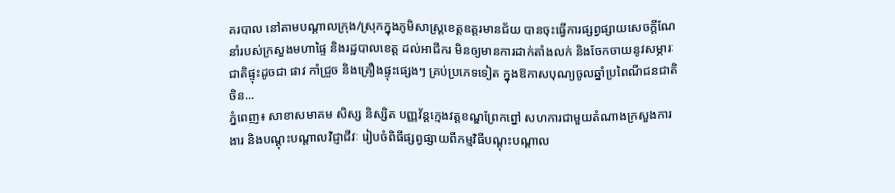គរបាល នៅតាមបណ្តាលក្រុង/ស្រុកក្នុងភូមិសាស្រ្តខេត្តឧត្តរមានជ័យ បានចុះធ្វើការផ្សព្វផ្សាយសេចក្តីណែនាំរបស់ក្រសួងមហាផ្ទៃ និងរដ្ឋបាលខេត្ត ដល់អាជីករ មិនឲ្យមានការដាក់តាំងលក់ និងចែកចាយនូវសម្ភារៈ ជាតិផ្ទុះដូចជា ផាវ កាំជ្រួច និងគ្រឿងផ្ទុះផ្សេងៗ គ្រប់ប្រភេទទៀត ក្នុងឱកាសបុណ្យចូលឆ្នាំប្រពៃណីជនជាតិចិន...
ភ្នំពេញ៖ សាខាសមាគម សិស្ស និស្សិត បញ្ញវ័ន្តក្មេងវត្តខណ្ឌព្រែកព្នៅ សហការជាមួយតំណាងក្រសួងការងារ និងបណ្តុះបណ្តាលវិជ្ញាជីវៈ រៀបចំពិធីផ្សព្វផ្សាយពីកម្មវិធីបណ្តុះបណ្តាល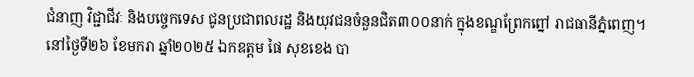ជំនាញ វិជ្ជាជីវៈ និងបច្ចេកទេស ជូនប្រជាពលរដ្ឋ និងយុវជនចំនួនជិត៣០០នាក់ ក្នុងខណ្ឌព្រែកព្នៅ រាជធានីភ្នំពេញ។ នៅថ្ងៃទី២៦ ខែមករា ឆ្នាំ២០២៥ ឯកឧត្តម ផៃ សុខខេង បា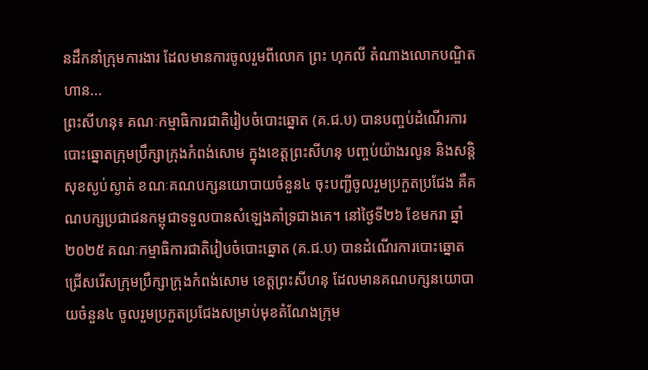នដឹកនាំក្រុមការងារ ដែលមានការចូលរួមពីលោក ព្រះ ហុកលី តំណាងលោកបណ្ឌិត ហាន...
ព្រះសីហនុ៖ គណៈកម្មាធិការជាតិរៀបចំបោះឆ្នោត (គ.ជ.ប) បានបញ្ចប់ដំណើរការបោះឆ្នោតក្រុមប្រឹក្សាក្រុងកំពង់សោម ក្នុងខេត្តព្រះសីហនុ បញ្ចប់យ៉ាងរលូន និងសន្តិសុខស្ងប់ស្ងាត់ ខណៈគណបក្សនយោបាយចំនួន៤ ចុះបញ្ជីចូលរួមប្រកួតប្រជែង គឺគណបក្សប្រជាជនកម្ពុជាទទួលបានសំឡេងគាំទ្រជាងគេ។ នៅថ្ងៃទី២៦ ខែមករា ឆ្នាំ២០២៥ គណៈកម្មាធិការជាតិរៀបចំបោះឆ្នោត (គ.ជ.ប) បានដំណើរការបោះឆ្នោតជ្រើសរើសក្រុមប្រឹក្សាក្រុងកំពង់សោម ខេត្តព្រះសីហនុ ដែលមានគណបក្សនយោបាយចំនួន៤ ចូលរួមប្រកួតប្រជែងសម្រាប់មុខតំណែងក្រុម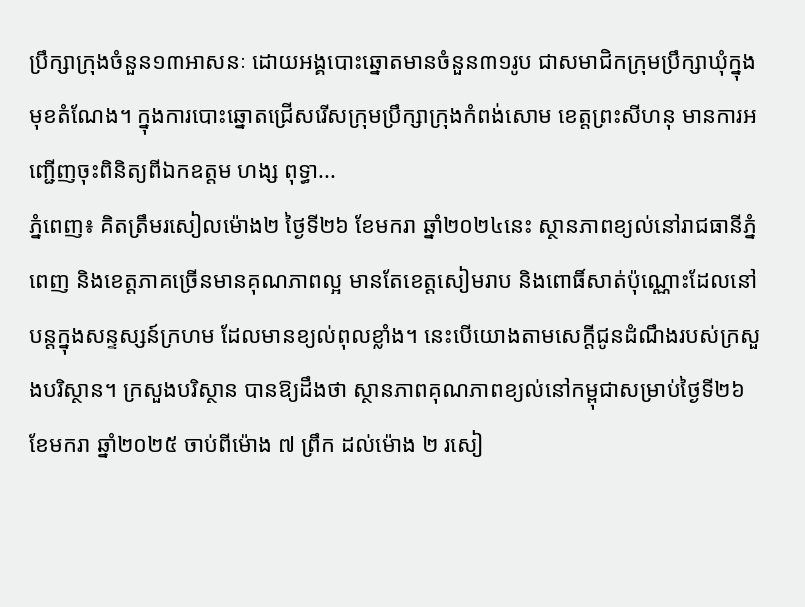ប្រឹក្សាក្រុងចំនួន១៣អាសនៈ ដោយអង្គបោះឆ្នោតមានចំនួន៣១រូប ជាសមាជិកក្រុមប្រឹក្សាឃុំក្នុងមុខតំណែង។ ក្នុងការបោះឆ្នោតជ្រើសរើសក្រុមប្រឹក្សាក្រុងកំពង់សោម ខេត្តព្រះសីហនុ មានការអញ្ជើញចុះពិនិត្យពីឯកឧត្តម ហង្ស ពុទ្ធា...
ភ្នំពេញ៖ គិតត្រឹមរសៀលម៉ោង២ ថ្ងៃទី២៦ ខែមករា ឆ្នាំ២០២៤នេះ ស្ថានភាពខ្យល់នៅរាជធានីភ្នំពេញ និងខេត្តភាគច្រើនមានគុណភាពល្អ មានតែខេត្តសៀមរាប និងពោធិ៍សាត់ប៉ុណ្ណោះដែលនៅបន្តក្នុងសន្ទស្សន៍ក្រហម ដែលមានខ្យល់ពុលខ្លាំង។ នេះបើយោងតាមសេក្ដីជូនដំណឹងរបស់ក្រសួងបរិស្ថាន។ ក្រសួងបរិស្ថាន បានឱ្យដឹងថា ស្ថានភាពគុណភាពខ្យល់នៅកម្ពុជាសម្រាប់ថ្ងៃទី២៦ ខែមករា ឆ្នាំ២០២៥ ចាប់ពីម៉ោង ៧ ព្រឹក ដល់ម៉ោង ២ រសៀ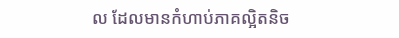ល ដែលមានកំហាប់ភាគល្អិតនិច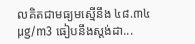លគិតជាមធ្យមស្មើនឹង ៤៨.៣៤ µg/m3 ធៀបនឹងស្តង់ដា...